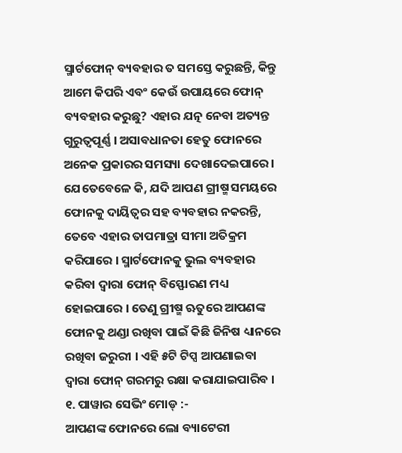ସ୍ମାର୍ଟଫୋନ୍ ବ୍ୟବହାର ତ ସମସ୍ତେ କରୁଛନ୍ତି, କିନ୍ତୁ ଆମେ କିପରି ଏବଂ କେଉଁ ଉପାୟରେ ଫୋନ୍ ବ୍ୟବହାର କରୁଛୁ? ଏହାର ଯତ୍ନ ନେବା ଅତ୍ୟନ୍ତ ଗୁରୁତ୍ୱପୂର୍ଣ୍ଣ । ଅସାବଧାନତା ହେତୁ ଫୋନରେ ଅନେକ ପ୍ରକାରର ସମସ୍ୟା ଦେଖାଦେଇପାରେ ।
ଯେତେବେଳେ କି, ଯଦି ଆପଣ ଗ୍ରୀଷ୍ମ ସମୟରେ ଫୋନକୁ ଦାୟିତ୍ୱର ସହ ବ୍ୟବହାର ନକରନ୍ତି, ତେବେ ଏହାର ତାପମାତ୍ରା ସୀମା ଅତିକ୍ରମ କରିପାରେ । ସ୍ମାର୍ଟଫୋନକୁ ଭୁଲ ବ୍ୟବହାର କରିବା ଦ୍ୱାରା ଫୋନ୍ ବିସ୍ଫୋରଣ ମଧ୍ୟ ହୋଇପାରେ । ତେଣୁ ଗ୍ରୀଷ୍ମ ଋତୁରେ ଆପଣଙ୍କ ଫୋନକୁ ଥଣ୍ଡା ରଖିବା ପାଇଁ କିଛି ଜିନିଷ ଧ୍ୟାନରେ ରଖିବା ଜରୁରୀ । ଏହି ୫ଟି ଟିପ୍ସ ଆପଣାଇବା ଦ୍ୱାରା ଫୋନ୍ ଗରମରୁ ରକ୍ଷା କରାଯାଇପାରିବ ।
୧. ପାୱାର ସେଭିଂ ମୋଡ୍ :-
ଆପଣଙ୍କ ଫୋନରେ ଲୋ ବ୍ୟାଟେରୀ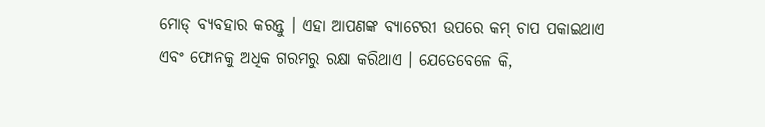ମୋଡ୍ ବ୍ୟବହାର କରନ୍ତୁ । ଏହା ଆପଣଙ୍କ ବ୍ୟାଟେରୀ ଉପରେ କମ୍ ଚାପ ପକାଇଥାଏ ଏବଂ ଫୋନକୁ ଅଧିକ ଗରମରୁ ରକ୍ଷା କରିଥାଏ । ଯେତେବେଳେ କି,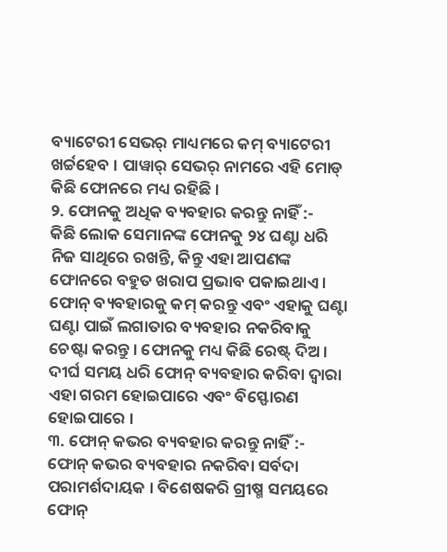ବ୍ୟାଟେରୀ ସେଭର୍ ମାଧ୍ୟମରେ କମ୍ ବ୍ୟାଟେରୀ ଖର୍ଚ୍ଚହେବ । ପାୱାର୍ ସେଭର୍ ନାମରେ ଏହି ମୋଡ୍ କିଛି ଫୋନରେ ମଧ୍ୟ ରହିଛି ।
୨. ଫୋନକୁ ଅଧିକ ବ୍ୟବହାର କରନ୍ତୁ ନାହିଁ :-
କିଛି ଲୋକ ସେମାନଙ୍କ ଫୋନକୁ ୨୪ ଘଣ୍ଟା ଧରି ନିଜ ସାଥିରେ ରଖନ୍ତି, କିନ୍ତୁ ଏହା ଆପଣଙ୍କ ଫୋନରେ ବହୁତ ଖରାପ ପ୍ରଭାବ ପକାଇଥାଏ । ଫୋନ୍ ବ୍ୟବହାରକୁ କମ୍ କରନ୍ତୁ ଏବଂ ଏହାକୁ ଘଣ୍ଟା ଘଣ୍ଟା ପାଇଁ ଲଗାତାର ବ୍ୟବହାର ନକରିବାକୁ ଚେଷ୍ଟା କରନ୍ତୁ । ଫୋନକୁ ମଧ୍ୟ କିଛି ରେଷ୍ଟ୍ ଦିଅ । ଦୀର୍ଘ ସମୟ ଧରି ଫୋନ୍ ବ୍ୟବହାର କରିବା ଦ୍ୱାରା ଏହା ଗରମ ହୋଇପାରେ ଏବଂ ବିସ୍ଫୋରଣ ହୋଇପାରେ ।
୩. ଫୋନ୍ କଭର ବ୍ୟବହାର କରନ୍ତୁ ନାହିଁ :-
ଫୋନ୍ କଭର ବ୍ୟବହାର ନକରିବା ସର୍ବଦା ପରାମର୍ଶଦାୟକ । ବିଶେଷକରି ଗ୍ରୀଷ୍ମ ସମୟରେ ଫୋନ୍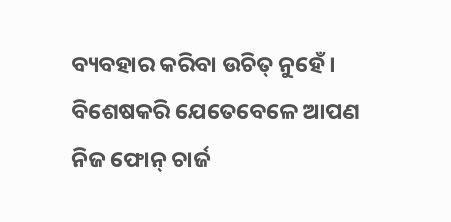ବ୍ୟବହାର କରିବା ଉଚିତ୍ ନୁହେଁ । ବିଶେଷକରି ଯେତେବେଳେ ଆପଣ ନିଜ ଫୋନ୍ ଚାର୍ଜ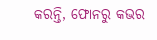କରନ୍ତି, ଫୋନରୁ କଭର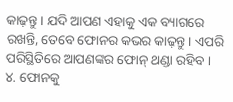କାଢ଼ନ୍ତୁ । ଯଦି ଆପଣ ଏହାକୁ ଏକ ବ୍ୟାଗରେ ରଖନ୍ତି, ତେବେ ଫୋନର କଭର କାଢ଼ନ୍ତୁ । ଏପରି ପରିସ୍ଥିତିରେ ଆପଣଙ୍କର ଫୋନ୍ ଥଣ୍ଡା ରହିବ ।
୪. ଫୋନକୁ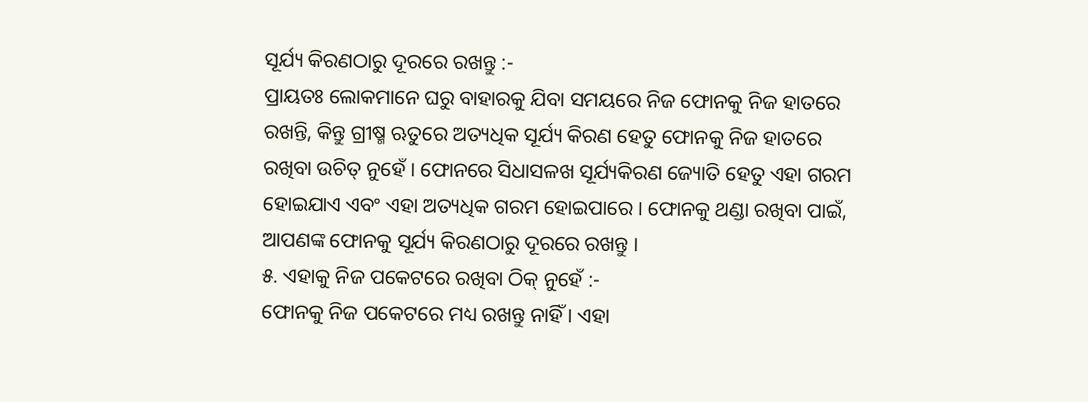ସୂର୍ଯ୍ୟ କିରଣଠାରୁ ଦୂରରେ ରଖନ୍ତୁ :-
ପ୍ରାୟତଃ ଲୋକମାନେ ଘରୁ ବାହାରକୁ ଯିବା ସମୟରେ ନିଜ ଫୋନକୁ ନିଜ ହାତରେ ରଖନ୍ତି, କିନ୍ତୁ ଗ୍ରୀଷ୍ମ ଋତୁରେ ଅତ୍ୟଧିକ ସୂର୍ଯ୍ୟ କିରଣ ହେତୁ ଫୋନକୁ ନିଜ ହାତରେ ରଖିବା ଉଚିତ୍ ନୁହେଁ । ଫୋନରେ ସିଧାସଳଖ ସୂର୍ଯ୍ୟକିରଣ ଜ୍ୟୋତି ହେତୁ ଏହା ଗରମ ହୋଇଯାଏ ଏବଂ ଏହା ଅତ୍ୟଧିକ ଗରମ ହୋଇପାରେ । ଫୋନକୁ ଥଣ୍ଡା ରଖିବା ପାଇଁ, ଆପଣଙ୍କ ଫୋନକୁ ସୂର୍ଯ୍ୟ କିରଣଠାରୁ ଦୂରରେ ରଖନ୍ତୁ ।
୫. ଏହାକୁ ନିଜ ପକେଟରେ ରଖିବା ଠିକ୍ ନୁହେଁ :-
ଫୋନକୁ ନିଜ ପକେଟରେ ମଧ୍ୟ ରଖନ୍ତୁ ନାହିଁ । ଏହା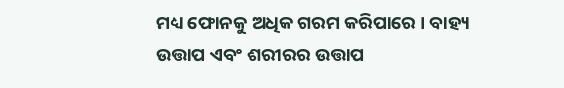ମଧ୍ୟ ଫୋନକୁ ଅଧିକ ଗରମ କରିପାରେ । ବାହ୍ୟ ଉତ୍ତାପ ଏବଂ ଶରୀରର ଉତ୍ତାପ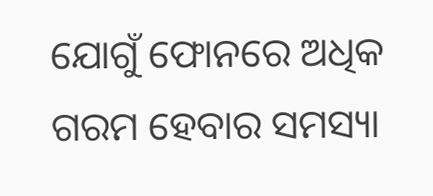ଯୋଗୁଁ ଫୋନରେ ଅଧିକ ଗରମ ହେବାର ସମସ୍ୟା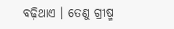ବଢ଼ିଥାଏ । ତେଣୁ ଗ୍ରୀଷ୍ମ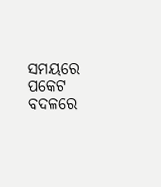ସମୟରେ ପକେଟ ବଦଳରେ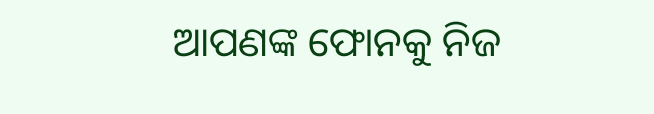ଆପଣଙ୍କ ଫୋନକୁ ନିଜ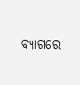ବ୍ୟାଗରେ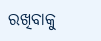ରଖିବାକୁ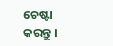ଚେଷ୍ଟା କରନ୍ତୁ ।